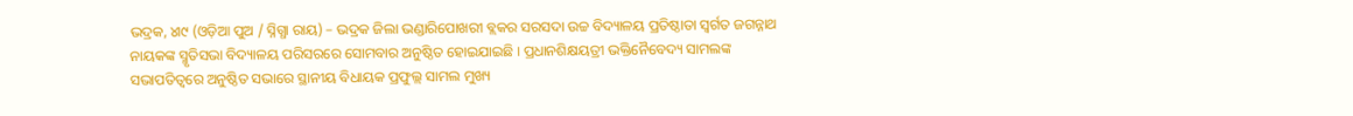ଭଦ୍ରକ, ୪ା୯ (ଓଡ଼ିଆ ପୁଅ / ସ୍ନିଗ୍ଧା ରାୟ) – ଭଦ୍ରକ ଜିଲା ଭଣ୍ଡାରିପୋଖରୀ ବ୍ଲକର ସରସଦା ଉଚ୍ଚ ବିଦ୍ୟାଳୟ ପ୍ରତିଷ୍ଠାତା ସ୍ୱର୍ଗତ ଜଗନ୍ନାଥ ନାୟକଙ୍କ ସ୍ମୃତିସଭା ବିଦ୍ୟାଳୟ ପରିସରରେ ସୋମବାର ଅନୁଷ୍ଠିତ ହୋଇଯାଇଛି । ପ୍ରଧାନଶିକ୍ଷୟତ୍ରୀ ଭକ୍ତିନୈବେଦ୍ୟ ସାମଲଙ୍କ ସଭାପତିତ୍ୱରେ ଅନୁଷ୍ଠିତ ସଭାରେ ସ୍ଥାନୀୟ ବିଧାୟକ ପ୍ରଫୁଲ୍ଲ ସାମଲ ମୁଖ୍ୟ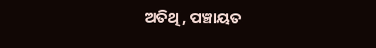ଅତିଥି, ପଞ୍ଚାୟତ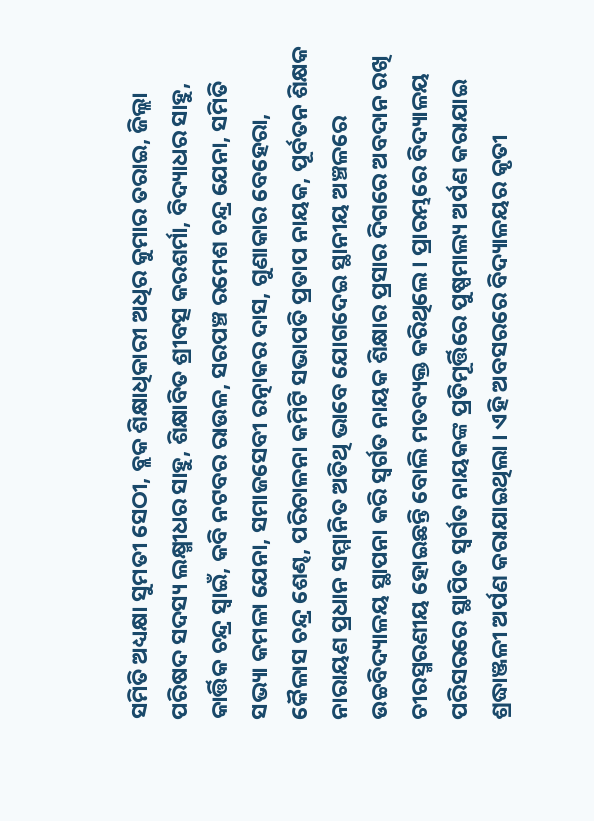ସମିତି ଅଧ୍ୟକ୍ଷା ସୁମତୀ ସେଠୀ, ବ୍ଲକ ଶିକ୍ଷାଧିକାରୀ ଅଧିର କୁମାର ତରାଇ, ଜିଲ୍ଲା ପରିଷଦ ସଦସ୍ୟ ଲକ୍ଷ୍ମୀଧର ସାହୁ, ଶିକ୍ଷାବିତ ଶ୍ରୀବତ୍ସ କରଶର୍ମା, ବିଦ୍ୟାଧର ସାହୁ, କାର୍ତ୍ତିକ ଚନ୍ଦ୍ର ସ୍ୱାଇଁ, କବି ନଟବର ରାଉଳ, ସରପଞ୍ଚ ରମେଶ ଚନ୍ଦ୍ର ଯେନା, ସମିତି ସଭ୍ୟା କମଳା ଯେନା, ସମାଜସେବୀ ରତ୍ନାକର ଦାସ, ଗୁଣାକାର ବେହେରା, କୈଳାସ ଚନ୍ଦ୍ର ଶେଣ୍ଢ, ପରିଚାଳନା କମିଟି ସଭାପତି ପ୍ରତାପ ନାୟକ, ପୂର୍ବତନ ଶିକ୍ଷକ ନାରାୟଣ ପ୍ରଧାନ ସମ୍ମାନିତ ଅତିଥି ଭାବେ ଯୋଗଦେଇ ସ୍ଥାନୀୟ ଅଞ୍ଚଳରେ ଉଚ୍ଚବିଦ୍ୟାଳୟ ସ୍ଥାପନା କରି ସ୍ୱର୍ଗତ ନାୟକ ଶିକ୍ଷାର ପ୍ରସାର ଦିଗରେ ଅବଦାନ ରଖି ଚୀରସ୍ମରଣୀୟ ହୋଇଛନ୍ତି ବୋଲି ମତବ୍ୟକ୍ତ କରିଥିଲେ । ପ୍ରାରମ୍ଭରେ ବିଦ୍ୟାଳୟ ପରିସରରେ ସ୍ଥାପିତ ସ୍ୱର୍ଗତ ନାୟକଙ୍କ ପ୍ରତିମୂର୍ତ୍ତିରେ ପୁଷ୍ପମାଲ୍ୟ ଅର୍ପଣ କରାଯାଇ ଶ୍ରଦ୍ଧାଞ୍ଜଳୀ ଅର୍ପଣ କରାଯାଇଥିଲା । ଏହି ଅବସରରେ ବିଦ୍ୟାଳୟର କୃତୀ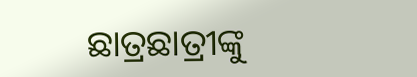ଛାତ୍ରଛାତ୍ରୀଙ୍କୁ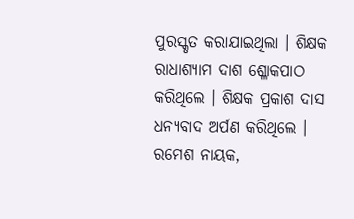ପୁରସ୍କୃତ କରାଯାଇଥିଲା । ଶିକ୍ଷକ ରାଧାଶ୍ୟାମ ଦାଶ ଶ୍ଳୋକପାଠ କରିଥିଲେ । ଶିକ୍ଷକ ପ୍ରକାଶ ଦାସ ଧନ୍ୟବାଦ ଅର୍ପଣ କରିଥିଲେ । ରମେଶ ନାୟକ,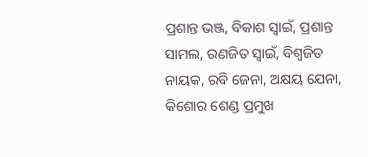ପ୍ରଶାନ୍ତ ଭଞ୍ଜ, ବିକାଶ ସ୍ୱାଇଁ, ପ୍ରଶାନ୍ତ ସାମଲ, ରଣଜିତ ସ୍ୱାଇଁ, ବିଶ୍ୱଜିତ ନାୟକ, ରବି ଜେନା, ଅକ୍ଷୟ ଯେନା, କିଶୋର ଶେଣ୍ଡ ପ୍ରମୁଖ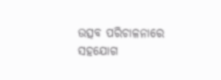ଉତ୍ସବ ପରିଚାଳନାରେ ସହଯୋଗ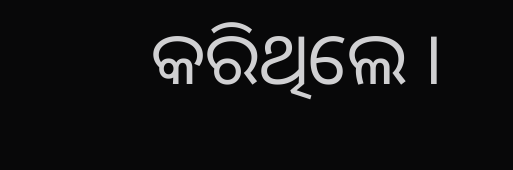କରିଥିଲେ ।